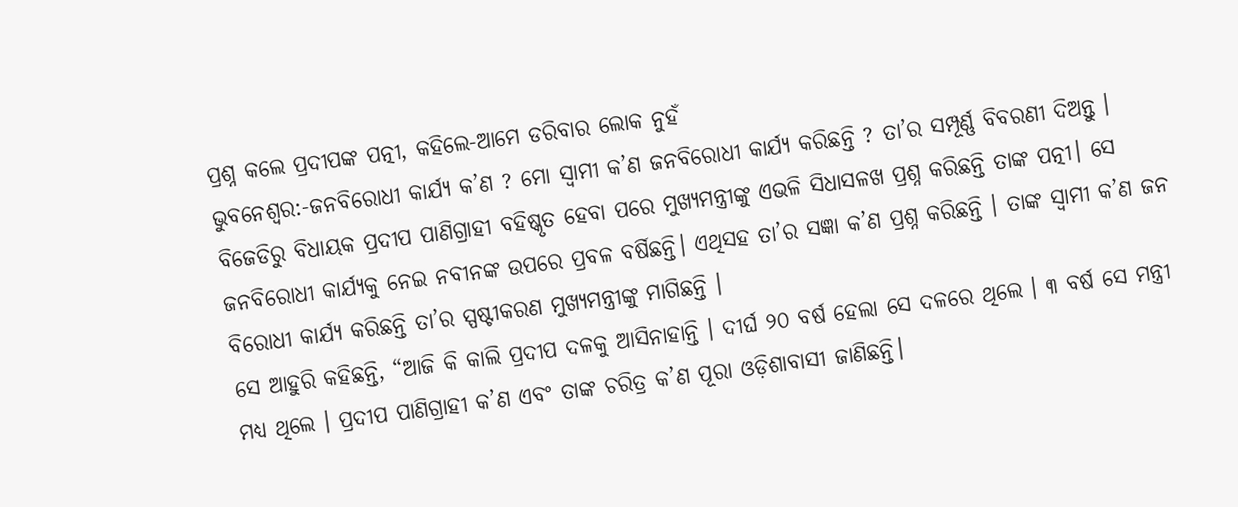ପ୍ରଶ୍ନ କଲେ ପ୍ରଦୀପଙ୍କ ପତ୍ନୀ, କହିଲେ-ଆମେ ଡରିବାର ଲୋକ ନୁହଁ
ଭୁବନେଶ୍ୱର:-ଜନବିରୋଧୀ କାର୍ଯ୍ୟ କ’ଣ ? ମୋ ସ୍ୱାମୀ କ’ଣ ଜନବିରୋଧୀ କାର୍ଯ୍ୟ କରିଛନ୍ତି ? ତା’ର ସମ୍ପୂର୍ଣ୍ଣ ବିବରଣୀ ଦିଅନ୍ତୁ । ବିଜେଡିରୁ ବିଧାୟକ ପ୍ରଦୀପ ପାଣିଗ୍ରାହୀ ବହିଷ୍କୃତ ହେବା ପରେ ମୁଖ୍ୟମନ୍ତ୍ରୀଙ୍କୁ ଏଭଳି ସିଧାସଳଖ ପ୍ରଶ୍ନ କରିଛନ୍ତି ତାଙ୍କ ପତ୍ନୀ। ସେ ଜନବିରୋଧୀ କାର୍ଯ୍ୟକୁ ନେଇ ନବୀନଙ୍କ ଉପରେ ପ୍ରବଳ ବର୍ଷିଛନ୍ତି। ଏଥିସହ ତା’ର ସଜ୍ଞା କ’ଣ ପ୍ରଶ୍ନ କରିଛନ୍ତି । ତାଙ୍କ ସ୍ୱାମୀ କ’ଣ ଜନ ବିରୋଧୀ କାର୍ଯ୍ୟ କରିଛନ୍ତି ତା’ର ସ୍ପଷ୍ଟୀକରଣ ମୁଖ୍ୟମନ୍ତ୍ରୀଙ୍କୁ ମାଗିଛନ୍ତି ।
ସେ ଆହୁରି କହିଛନ୍ତି, “ଆଜି କି କାଲି ପ୍ରଦୀପ ଦଳକୁ ଆସିନାହାନ୍ତି । ଦୀର୍ଘ ୨୦ ବର୍ଷ ହେଲା ସେ ଦଳରେ ଥିଲେ । ୩ ବର୍ଷ ସେ ମନ୍ତ୍ରୀ ମଧ୍ୟ ଥିଲେ । ପ୍ରଦୀପ ପାଣିଗ୍ରାହୀ କ’ଣ ଏବଂ ତାଙ୍କ ଚରିତ୍ର କ’ଣ ପୂରା ଓଡ଼ିଶାବାସୀ ଜାଣିଛନ୍ତି।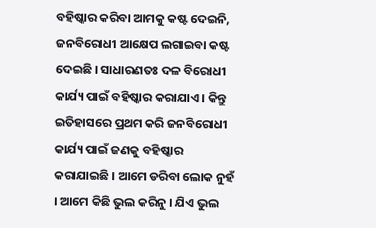ବହିଷ୍କାର କରିବା ଆମକୁ କଷ୍ଟ ଦେଇନି, ଜନବିରୋଧୀ ଆକ୍ଷେପ ଲଗାଇବା କଷ୍ଟ ଦେଇଛି । ସାଧାରଣତଃ ଦଳ ବିରୋଧୀ କାର୍ଯ୍ୟ ପାଇଁ ବହିଷ୍କାର କରାଯାଏ । କିନ୍ତୁ ଇତିହାସରେ ପ୍ରଥମ କରି ଜନବିରୋଧୀ କାର୍ଯ୍ୟ ପାଇଁ ଜଣକୁ ବହିଷ୍କାର କରାଯାଇଛି । ଆମେ ଡରିବା ଲୋକ ନୁହଁ । ଆମେ କିଛି ଭୁଲ କରିନୁ । ଯିଏ ଭୁଲ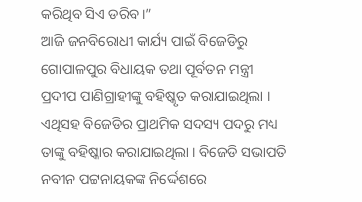କରିଥିବ ସିଏ ଡରିବ।”
ଆଜି ଜନବିରୋଧୀ କାର୍ଯ୍ୟ ପାଇଁ ବିଜେଡିରୁ ଗୋପାଳପୁର ବିଧାୟକ ତଥା ପୂର୍ବତନ ମନ୍ତ୍ରୀ ପ୍ରଦୀପ ପାଣିଗ୍ରାହୀଙ୍କୁ ବହିଷ୍କୃତ କରାଯାଇଥିଲା । ଏଥିସହ ବିଜେଡିର ପ୍ରାଥମିକ ସଦସ୍ୟ ପଦରୁ ମଧ୍ୟ ତାଙ୍କୁ ବହିଷ୍କାର କରାଯାଇଥିଲା । ବିଜେଡି ସଭାପତି ନବୀନ ପଟ୍ଟନାୟକଙ୍କ ନିର୍ଦ୍ଦେଶରେ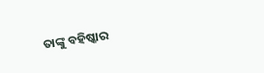ତାଙ୍କୁ ବହିଷ୍କାର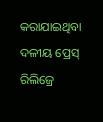କରାଯାଇଥିବା ଦଳୀୟ ପ୍ରେସ୍ ରିଲିଜ୍ରେ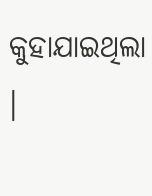କୁହାଯାଇଥିଲା ।